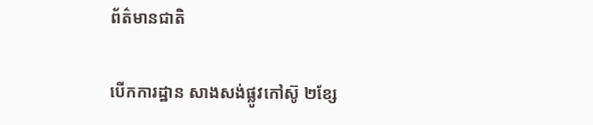ព័ត៌មានជាតិ

បើកការដ្ឋាន សាងសង់ផ្លូវកៅស៊ូ ២ខ្សែ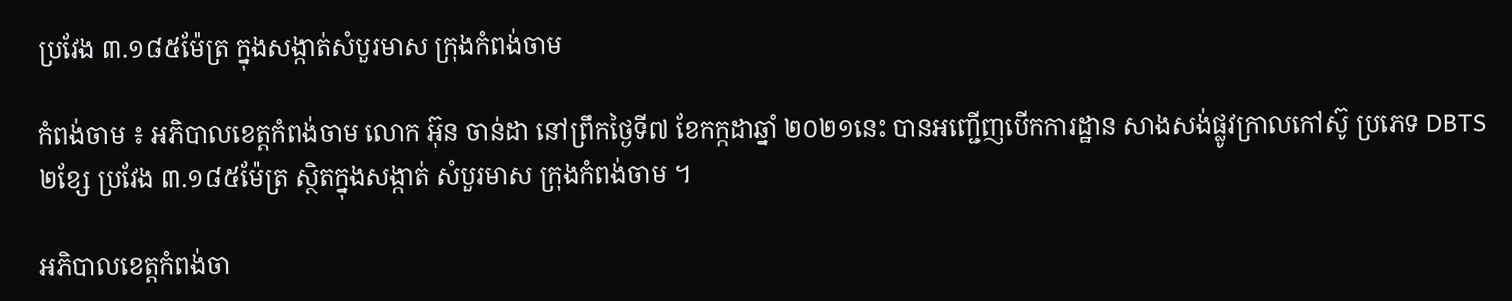ប្រវែង ៣.១៨៥ម៉ែត្រ ក្នុងសង្កាត់សំបួរមាស ក្រុងកំពង់ចាម

កំពង់ចាម ៖ អភិបាលខេត្តកំពង់ចាម លោក អ៊ុន ចាន់ដា នៅព្រឹកថ្ងៃទី៧ ខែកក្កដាឆ្នាំ ២០២១នេះ បានអញ្ជើញបើកការដ្ឋាន សាងសង់ផ្លូវក្រាលកៅស៊ូ ប្រភេទ DBTS ២ខ្សែ ប្រវែង ៣.១៨៥ម៉ែត្រ ស្ថិតក្នុងសង្កាត់ សំបួរមាស ក្រុងកំពង់ចាម ។

អភិបាលខេត្តកំពង់ចា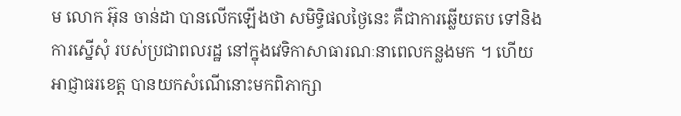ម លោក អ៊ុន ចាន់ដា បានលើកឡើងថា សមិទ្ធិផលថ្ងៃនេះ គឺជាការឆ្លើយតប ទៅនិងការស្នើសុំ របស់ប្រជាពលរដ្ឋ នៅក្នុងវេទិកាសាធារណៈនាពេលកន្លងមក ។ ហើយអាជ្ញាធរខេត្ត បានយកសំណើនោះមកពិភាក្សា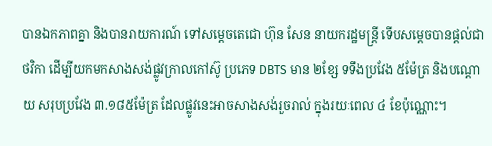បានឯកភាពគ្នា និងបានរាយការណ៍ ទៅសម្ដេចតេជោ ហ៊ុន សែន នាយករដ្ឋមន្ត្រី ទើបសម្ដេចបានផ្ដល់ជាថវិកា ដើម្បីយកមកសាងសង់ផ្លូវក្រាលកៅស៊ូ ប្រភេទ DBTS មាន ២ខ្សែ ទទឹងប្រវែង ៥ម៉ែត្រ និងបណ្តោយ សរុបប្រវែង ៣.១៨៥ម៉ែត្រ ដែលផ្លូវនេះអាចសាងសង់រួចរាល់ ក្នុងរយៈពេល ៤ ខែប៉ុណ្ណោះ។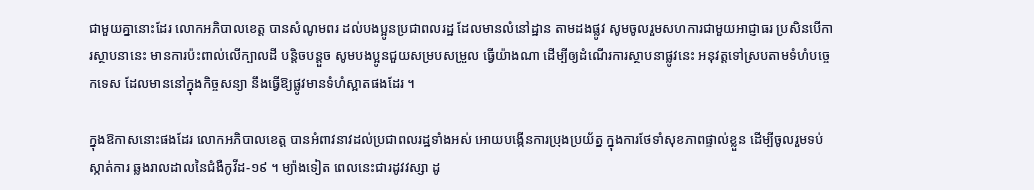ជាមួយគ្នានោះដែរ លោកអភិបាលខេត្ត បានសំណូមពរ ដល់បងប្អូនប្រជាពលរដ្ឋ ដែលមានលំនៅដ្ឋាន តាមដងផ្លូវ សូមចូលរួមសហការជាមួយអាជ្ញាធរ ប្រសិនបើការស្ថាបនានេះ មានការប៉ះពាល់លើក្បាលដី បន្តិចបន្តួច សូមបងប្អូនជួយសម្របសម្រួល ធ្វើយ៉ាងណា ដើម្បីឲ្យដំណើរការស្ថាបនាផ្លូវនេះ អនុវត្តទៅស្របតាមទំហំបច្ចេកទេស ដែលមាននៅក្នុងកិច្ចសន្យា នឹងធ្វើឱ្យផ្លូវមានទំហំស្អាតផងដែរ ។

ក្នុងឱកាសនោះផងដែរ លោកអភិបាលខេត្ត បានអំពាវនាវដល់ប្រជាពលរដ្ឋទាំងអស់ អោយបង្កើនការប្រុងប្រយ័ត្ន ក្នុងការថែទាំសុខភាពផ្ទាល់ខ្លួន ដើម្បីចូលរួមទប់ស្កាត់ការ ឆ្លងរាលដាលនៃជំងឺកូវីដ-១៩ ។ ម្យ៉ាងទៀត ពេលនេះជារដូវវស្សា ដូ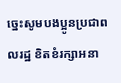ច្នេះសូមបងប្អូនប្រជាពលរដ្ឋ ខិតខំរក្សាអនា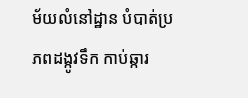ម័យលំនៅដ្ឋាន បំបាត់ប្រភពដង្កូវទឹក កាប់ឆ្ការ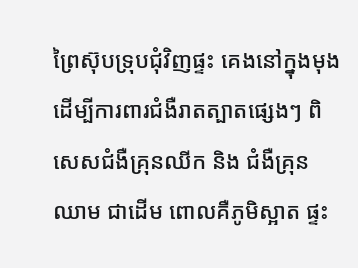ព្រៃស៊ុបទ្រុបជុំវិញផ្ទះ គេងនៅក្នុងមុង ដើម្បីការពារជំងឺរាតត្បាតផ្សេងៗ ពិសេសជំងឺគ្រុនឈីក និង ជំងឺគ្រុនឈាម ជាដើម ពោលគឺភូមិស្អាត ផ្ទះ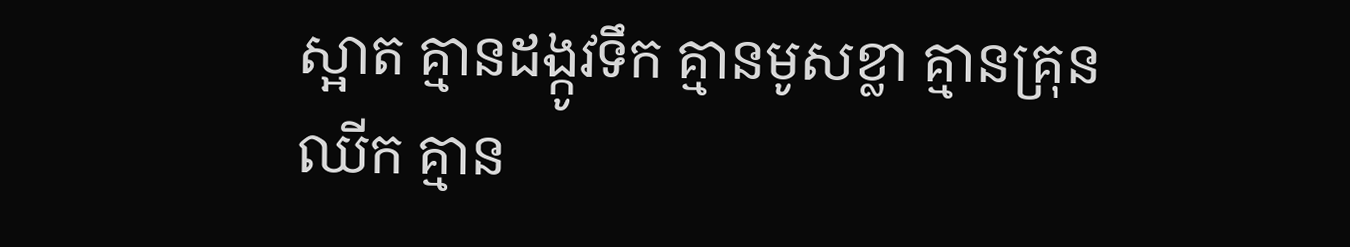ស្អាត គ្មានដង្កូវទឹក គ្មានមូសខ្លា គ្មានគ្រុនឈីក គ្មាន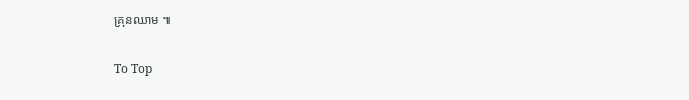គ្រុនឈាម ៕

To Top